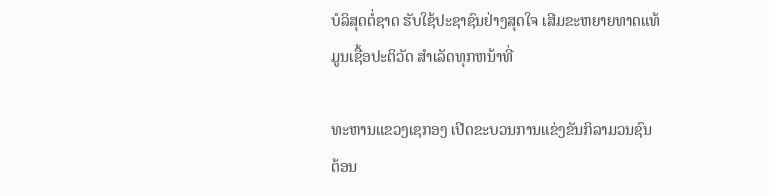ບໍລິສຸດຕໍ່ຊາດ ຮັບໃຊ້ປະຊາຊົນຢ່າງສຸດໃຈ ເສີມຂະຫຍາຍທາດແທ້ມູນເຊື້ອປະຕິວັດ ສໍາເລັດທຸກຫນ້າທີ່

ທະຫານແຂວງເຊກອງ ເປີດຂະບວນການແຂ່ງຂັນກິລາມວນຊົນ
ຕ້ອນ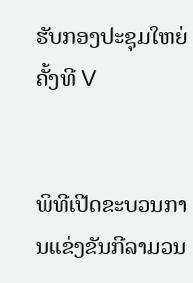ຮັບກອງປະຊຸມໃຫຍ່ ຄັ້ງທີ V


ພິທີເປີດຂະບວນການແຂ່ງຂັນກີລາມວນ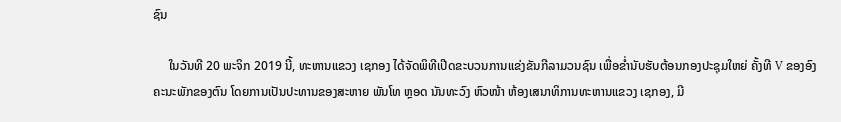ຊົນ

     ໃນວັນທີ 20 ພະຈິກ 2019 ນີ້, ທະຫານແຂວງ ເຊກອງ ໄດ້ຈັດພິທີເປີດຂະບວນການແຂ່ງຂັນກີລາມວນຊົນ ເພື່ອຂໍ່ານັບຮັບຕ້ອນກອງປະຊຸມໃຫຍ່ ຄັ້ງທີ V ຂອງອົງ
ຄະນະພັກຂອງຕົນ ໂດຍການເປັນປະທານຂອງສະຫາຍ ພັນໂທ ຫຼອດ ນັນທະວົງ ຫົວໜ້າ ຫ້ອງເສນາທິການທະຫານແຂວງ ເຊກອງ, ມີ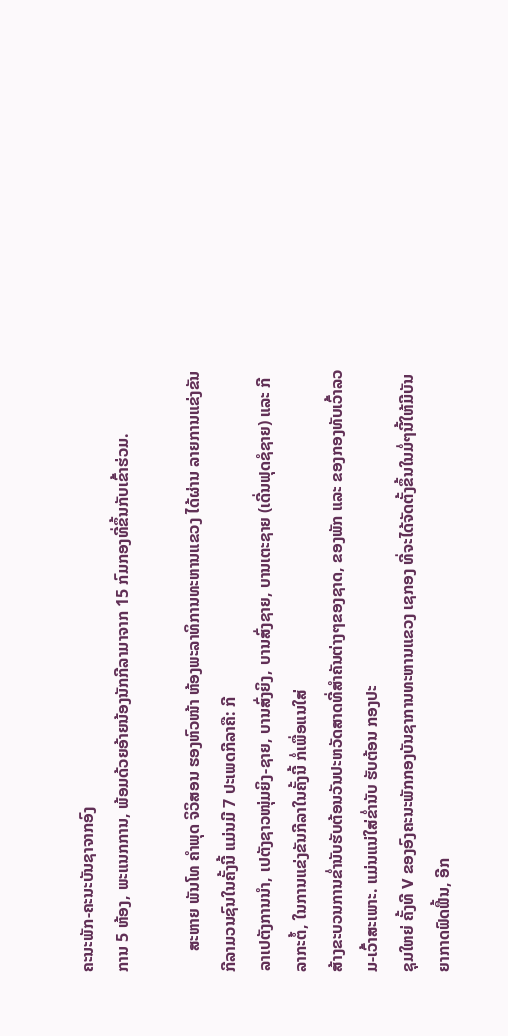ຄະນະພັກ-ຄະນະບັນຊາຈາກອົງ
ການ 5 ຫ້ອງ, ພະແນກການ, ພ້ອມດ້ວຍອ້າຍນ້ອງນັກກີລາມາຈາກ 15 ກົມກອງທີ່ຂຶ້ນກັບເຂົ້າຮ່ວມ.

     ສະຫາຍ ພັນໂທ ຄໍາພຸດ ຈິວິສອນ ຮອງຫົວໜ້າ ຫ້ອງພະລາທິການທະຫານແຂວງ ໄດ້ຜ່ານ ລາຍການແຂ່ງຂັນກີລາມວນຊົນໃນຄັ້ງນີ້ ແມ່ນມີ 7 ປະເພດກີລາຄື: ກີ
ລາເປຕັງການນໍາ, ເປຕັງຊາວໜຸ່ມຍິງ-ຊາຍ, ບານສົ່ງຍິງ, ບານສົ່ງຊາຍ, ບານເຕະຊາຍ (ເດີ່ນຟຸດຊໍຊາຍ) ແລະ ກີລາກະຕໍ້, ໃນການແຂ່ງຂັນກີລາໃນຄັ້ງນີ້ ກໍ່ເພື່ອແນໃສ່
ສ້າງຂະບວນການຂໍ່ານັບຮັບຕ້ອນວັນປະຫວັດສາດທີ່ສໍາຄັນຕ່າງໆຂອງຊາດ, ຂອງພັກ ແລະ ຂອງກອງທັບເວົ້າລວມ-ເວົ້າສະເພາະ. ແມ່ນແນ່ໃສ່ຂໍ່ານັບ ຮັບຕ້ອນ ກອງປະ
ຊຸມໃຫຍ່ ຄັ້ງທີ V ຂອງອົງຄະນະພັກກອງບັນຊາການທະຫານແຂວງ ເຊກອງ ທີ່ຈະໄດ້ຈັດຕັ້ງຂຶ້ນໃນມໍ່ໆນີ້ໃຫ້ມີບັນຍາກາດຟົດຟື້ນ, ອີກ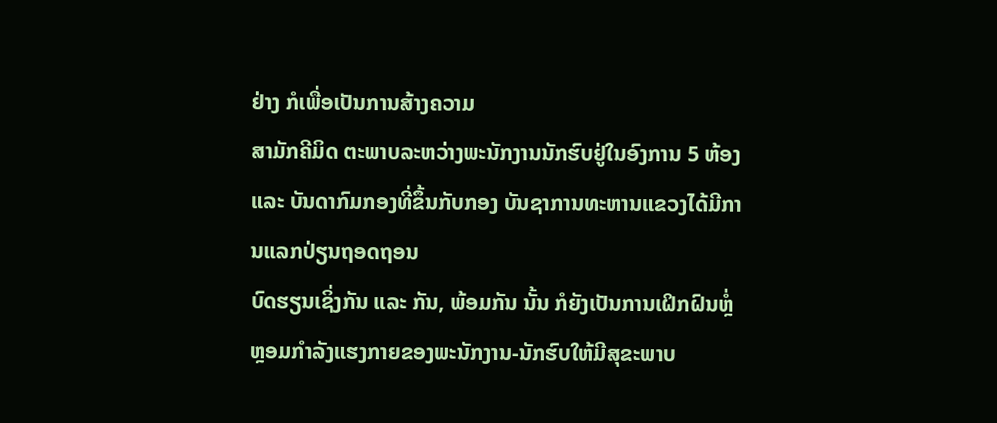ຢ່າງ ກໍເພື່ອເປັນການສ້າງຄວາມ
ສາມັກຄີມິດ ຕະພາບລະຫວ່າງພະນັກງານນັກຮົບຢູ່ໃນອົງການ 5 ຫ້ອງ ແລະ ບັນດາກົມກອງທີ່ຂຶ້ນກັບກອງ ບັນຊາການທະຫານແຂວງໄດ້ມີການແລກປ່ຽນຖອດຖອນ
ບົດຮຽນເຊິ່ງກັນ ແລະ ກັນ, ພ້ອມກັນ ນັ້ນ ກໍຍັງເປັນການເຝິກຝົນຫຼໍ່ຫຼອມກໍາລັງແຮງກາຍຂອງພະນັກງານ-ນັກຮົບໃຫ້ມີສຸຂະພາບ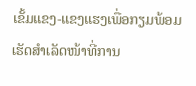ເຂັ້ມແຂງ-ແຂງແຮງເພື່ອກຽມພ້ອມ
ເຮັດສໍາເລັດໜ້າທີ່ການ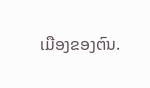ເມືອງຂອງຕົນ.